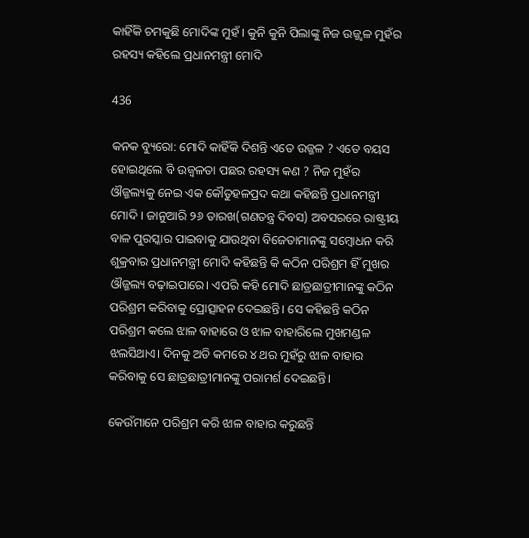କାହିଁକି ଚମକୁଛି ମୋଦିଙ୍କ ମୁହଁ । କୁନି କୁନି ପିଲାଙ୍କୁ ନିଜ ଉଜ୍ଜ୍ୱଳ ମୁହଁର ରହସ୍ୟ କହିଲେ ପ୍ରଧାନମନ୍ତ୍ରୀ ମୋଦି

436

କନକ ବ୍ୟୁରୋ: ମୋଦି କାହିଁକି ଦିଶନ୍ତି ଏତେ ଉଜ୍ଜଳ ? ଏତେ ବୟସ ହୋଇଥିଲେ ବି ଉଜ୍ୱଳତା ପଛର ରହସ୍ୟ କଣ ? ନିଜ ମୁହଁର ଔଜ୍ଜଲ୍ୟକୁ ନେଇ ଏକ କୌତୁହଳପ୍ରଦ କଥା କହିଛନ୍ତି ପ୍ରଧାନମନ୍ତ୍ରୀ ମୋଦି । ଜାନୁଆରି ୨୬ ତାରଖ(ଗଣତନ୍ତ୍ର ଦିବସ) ଅବସରରେ ରାଷ୍ଟ୍ରୀୟ ବାଳ ପୁରସ୍କାର ପାଇବାକୁ ଯାଉଥିବା ବିଜେତାମାନଙ୍କୁ ସମ୍ବୋଧନ କରି ଶୁକ୍ରବାର ପ୍ରଧାନମନ୍ତ୍ରୀ ମୋଦି କହିଛନ୍ତି କି କଠିନ ପରିଶ୍ରମ ହିଁ ମୁଖର ଔଜ୍ଜଲ୍ୟ ବଢ଼ାଇପାରେ। ଏପରି କହି ମୋଦି ଛାତ୍ରଛାତ୍ରୀମାନଙ୍କୁ କଠିନ ପରିଶ୍ରମ କରିବାକୁ ପ୍ରୋତ୍ସାହନ ଦେଇଛନ୍ତି। ସେ କହିଛନ୍ତି କଠିନ ପରିଶ୍ରମ କଲେ ଝାଳ ବାହାରେ ଓ ଝାଳ ବାହାରିଲେ ମୁଖମଣ୍ଡଳ ଝଲସିଥାଏ। ଦିନକୁ ଅତି କମରେ ୪ ଥର ମୁହଁରୁ ଝାଳ ବାହାର କରିବାକୁ ସେ ଛାତ୍ରଛାତ୍ରୀମାନଙ୍କୁ ପରାମର୍ଶ ଦେଇଛନ୍ତି।

କେଉଁମାନେ ପରିଶ୍ରମ କରି ଝାଳ ବାହାର କରୁଛନ୍ତି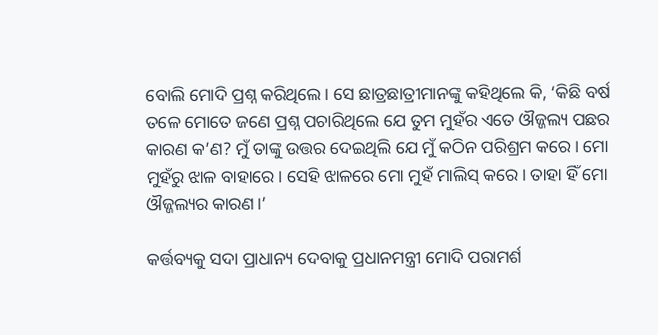ବୋଲି ମୋଦି ପ୍ରଶ୍ନ କରିଥିଲେ। ସେ ଛାତ୍ରଛାତ୍ରୀମାନଙ୍କୁ କହିଥିଲେ କି, ‘କିଛି ବର୍ଷ ତଳେ ମୋତେ ଜଣେ ପ୍ରଶ୍ନ ପଚାରିଥିଲେ ଯେ ତୁମ ମୁହଁର ଏତେ ଔଜ୍ଜଲ୍ୟ ପଛର କାରଣ କ’ଣ? ମୁଁ ତାଙ୍କୁ ଉତ୍ତର ଦେଇଥିଲି ଯେ ମୁଁ କଠିନ ପରିଶ୍ରମ କରେ। ମୋ ମୁହଁରୁ ଝାଳ ବାହାରେ। ସେହି ଝାଳରେ ମୋ ମୁହଁ ମାଲିସ୍ କରେ। ତାହା ହିଁ ମୋ ଔଜ୍ଜଲ୍ୟର କାରଣ।’

କର୍ତ୍ତବ୍ୟକୁ ସଦା ପ୍ରାଧାନ୍ୟ ଦେବାକୁ ପ୍ରଧାନମନ୍ତ୍ରୀ ମୋଦି ପରାମର୍ଶ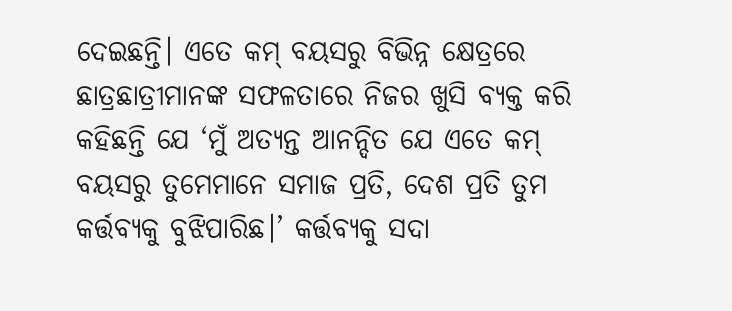ଦେଇଛନ୍ତି। ଏତେ କମ୍ ବୟସରୁ ବିଭିନ୍ନ କ୍ଷେତ୍ରରେ ଛାତ୍ରଛାତ୍ରୀମାନଙ୍କ ସଫଳତାରେ ନିଜର ଖୁସି ବ୍ୟକ୍ତ କରି କହିଛନ୍ତି ଯେ ‘ମୁଁ ଅତ୍ୟନ୍ତ ଆନନ୍ଦିତ ଯେ ଏତେ କମ୍ ବୟସରୁ ତୁମେମାନେ ସମାଜ ପ୍ରତି, ଦେଶ ପ୍ରତି ତୁମ କର୍ତ୍ତବ୍ୟକୁ ବୁଝିପାରିଛ।’ କର୍ତ୍ତବ୍ୟକୁ ସଦା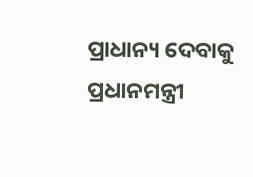ପ୍ରାଧାନ୍ୟ ଦେବାକୁ ପ୍ରଧାନମନ୍ତ୍ରୀ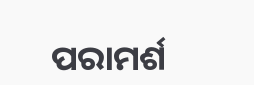ପରାମର୍ଶ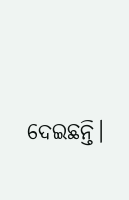ଦେଇଛନ୍ତି।